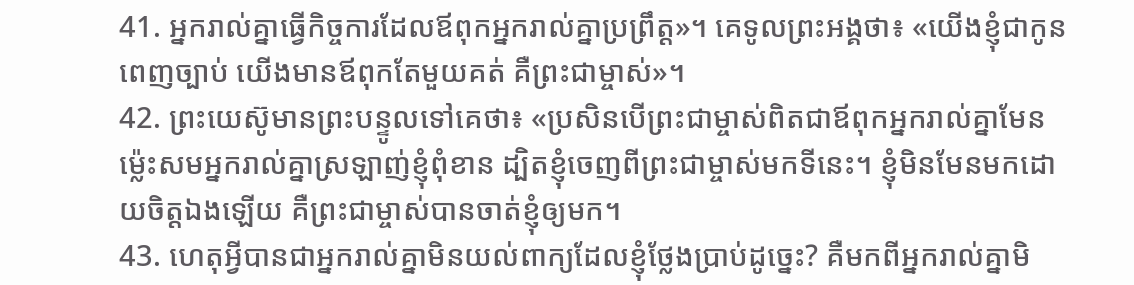41. អ្នករាល់គ្នាធ្វើកិច្ចការដែលឪពុកអ្នករាល់គ្នាប្រព្រឹត្ត»។ គេទូលព្រះអង្គថា៖ «យើងខ្ញុំជាកូនពេញច្បាប់ យើងមានឪពុកតែមួយគត់ គឺព្រះជាម្ចាស់»។
42. ព្រះយេស៊ូមានព្រះបន្ទូលទៅគេថា៖ «ប្រសិនបើព្រះជាម្ចាស់ពិតជាឪពុកអ្នករាល់គ្នាមែន ម៉្លេះសមអ្នករាល់គ្នាស្រឡាញ់ខ្ញុំពុំខាន ដ្បិតខ្ញុំចេញពីព្រះជាម្ចាស់មកទីនេះ។ ខ្ញុំមិនមែនមកដោយចិត្តឯងឡើយ គឺព្រះជាម្ចាស់បានចាត់ខ្ញុំឲ្យមក។
43. ហេតុអ្វីបានជាអ្នករាល់គ្នាមិនយល់ពាក្យដែលខ្ញុំថ្លែងប្រាប់ដូច្នេះ? គឺមកពីអ្នករាល់គ្នាមិ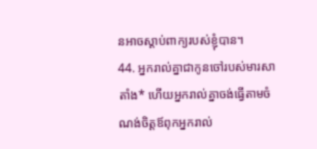នអាចស្ដាប់ពាក្យរបស់ខ្ញុំបាន។
44. អ្នករាល់គ្នាជាកូនចៅរបស់មារសាតាំង* ហើយអ្នករាល់គ្នាចង់ធ្វើតាមចំណង់ចិត្តឪពុកអ្នករាល់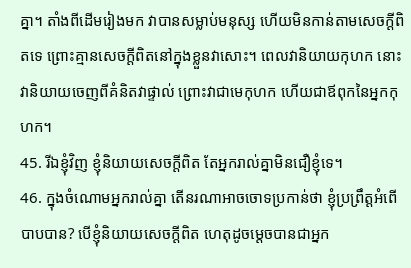គ្នា។ តាំងពីដើមរៀងមក វាបានសម្លាប់មនុស្ស ហើយមិនកាន់តាមសេចក្ដីពិតទេ ព្រោះគ្មានសេចក្ដីពិតនៅក្នុងខ្លួនវាសោះ។ ពេលវានិយាយកុហក នោះវានិយាយចេញពីគំនិតវាផ្ទាល់ ព្រោះវាជាមេកុហក ហើយជាឪពុកនៃអ្នកកុហក។
45. រីឯខ្ញុំវិញ ខ្ញុំនិយាយសេចក្ដីពិត តែអ្នករាល់គ្នាមិនជឿខ្ញុំទេ។
46. ក្នុងចំណោមអ្នករាល់គ្នា តើនរណាអាចចោទប្រកាន់ថា ខ្ញុំប្រព្រឹត្តអំពើបាបបាន? បើខ្ញុំនិយាយសេចក្ដីពិត ហេតុដូចម្ដេចបានជាអ្នក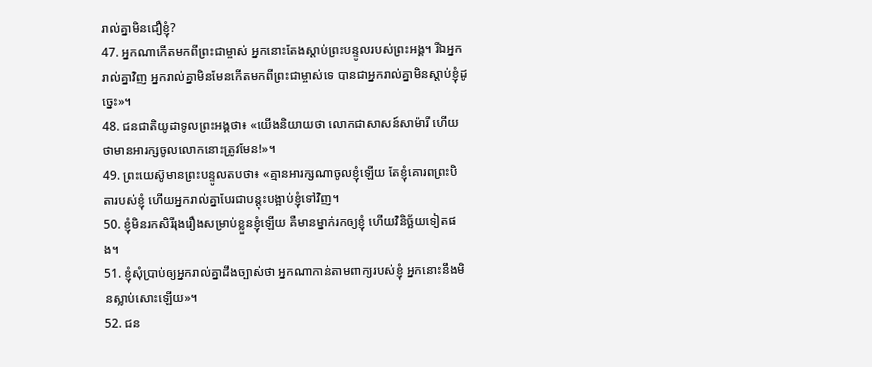រាល់គ្នាមិនជឿខ្ញុំ?
47. អ្នកណាកើតមកពីព្រះជាម្ចាស់ អ្នកនោះតែងស្ដាប់ព្រះបន្ទូលរបស់ព្រះអង្គ។ រីឯអ្នករាល់គ្នាវិញ អ្នករាល់គ្នាមិនមែនកើតមកពីព្រះជាម្ចាស់ទេ បានជាអ្នករាល់គ្នាមិនស្ដាប់ខ្ញុំដូច្នេះ»។
48. ជនជាតិយូដាទូលព្រះអង្គថា៖ «យើងនិយាយថា លោកជាសាសន៍សាម៉ារី ហើយថាមានអារក្សចូលលោកនោះត្រូវមែន!»។
49. ព្រះយេស៊ូមានព្រះបន្ទូលតបថា៖ «គ្មានអារក្សណាចូលខ្ញុំឡើយ តែខ្ញុំគោរពព្រះបិតារបស់ខ្ញុំ ហើយអ្នករាល់គ្នាបែរជាបន្តុះបង្អាប់ខ្ញុំទៅវិញ។
50. ខ្ញុំមិនរកសិរីរុងរឿងសម្រាប់ខ្លួនខ្ញុំឡើយ គឺមានម្នាក់រកឲ្យខ្ញុំ ហើយវិនិច្ឆ័យទៀតផង។
51. ខ្ញុំសុំប្រាប់ឲ្យអ្នករាល់គ្នាដឹងច្បាស់ថា អ្នកណាកាន់តាមពាក្យរបស់ខ្ញុំ អ្នកនោះនឹងមិនស្លាប់សោះឡើយ»។
52. ជន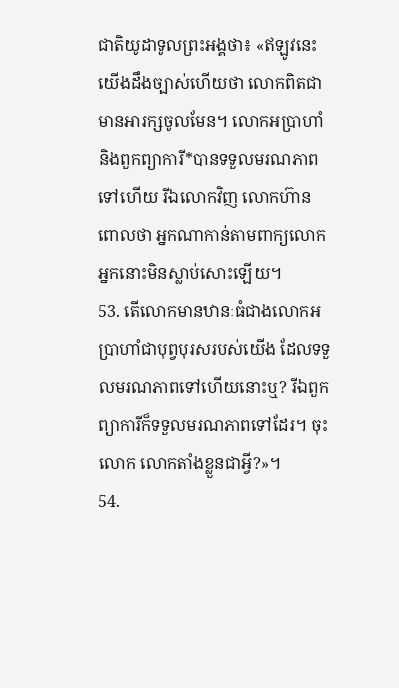ជាតិយូដាទូលព្រះអង្គថា៖ «ឥឡូវនេះ យើងដឹងច្បាស់ហើយថា លោកពិតជាមានអារក្សចូលមែន។ លោកអប្រាហាំ និងពួកព្យាការី*បានទទួលមរណភាពទៅហើយ រីឯលោកវិញ លោកហ៊ានពោលថា អ្នកណាកាន់តាមពាក្យលោក អ្នកនោះមិនស្លាប់សោះឡើយ។
53. តើលោកមានឋានៈធំជាងលោកអប្រាហាំជាបុព្វបុរសរបស់យើង ដែលទទួលមរណភាពទៅហើយនោះឬ? រីឯពួកព្យាការីក៏ទទួលមរណភាពទៅដែរ។ ចុះលោក លោកតាំងខ្លួនជាអ្វី?»។
54.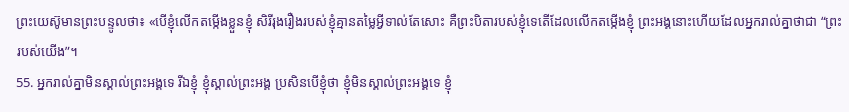ព្រះយេស៊ូមានព្រះបន្ទូលថា៖ «បើខ្ញុំលើកតម្កើងខ្លួនខ្ញុំ សិរីរុងរឿងរបស់ខ្ញុំគ្មានតម្លៃអ្វីទាល់តែសោះ គឺព្រះបិតារបស់ខ្ញុំទេតើដែលលើកតម្កើងខ្ញុំ ព្រះអង្គនោះហើយដែលអ្នករាល់គ្នាថាជា “ព្រះរបស់យើង”។
55. អ្នករាល់គ្នាមិនស្គាល់ព្រះអង្គទេ រីឯខ្ញុំ ខ្ញុំស្គាល់ព្រះអង្គ ប្រសិនបើខ្ញុំថា ខ្ញុំមិនស្គាល់ព្រះអង្គទេ ខ្ញុំ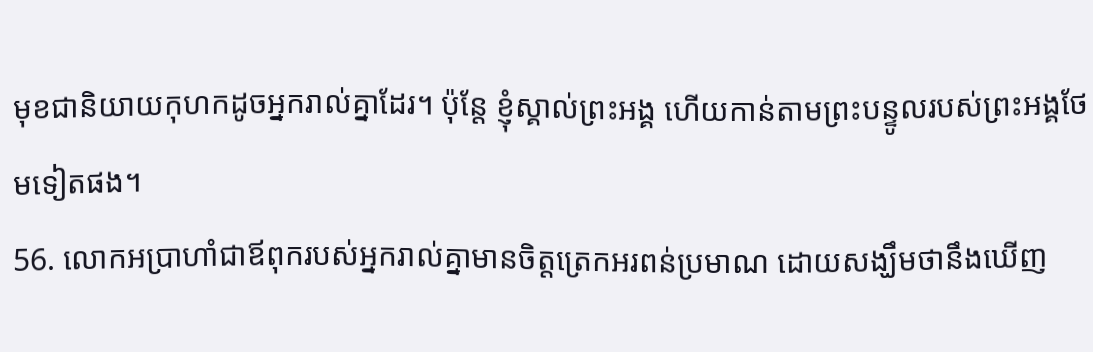មុខជានិយាយកុហកដូចអ្នករាល់គ្នាដែរ។ ប៉ុន្តែ ខ្ញុំស្គាល់ព្រះអង្គ ហើយកាន់តាមព្រះបន្ទូលរបស់ព្រះអង្គថែមទៀតផង។
56. លោកអប្រាហាំជាឪពុករបស់អ្នករាល់គ្នាមានចិត្តត្រេកអរពន់ប្រមាណ ដោយសង្ឃឹមថានឹងឃើញ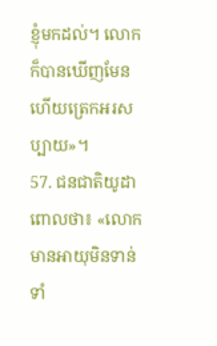ខ្ញុំមកដល់។ លោកក៏បានឃើញមែន ហើយត្រេកអរសប្បាយ»។
57. ជនជាតិយូដាពោលថា៖ «លោកមានអាយុមិនទាន់ទាំ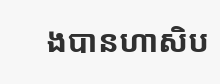ងបានហាសិប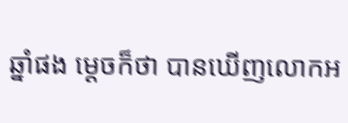ឆ្នាំផង ម្ដេចក៏ថា បានឃើញលោកអ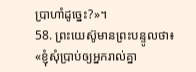ប្រាហាំដូច្នេះ?»។
58. ព្រះយេស៊ូមានព្រះបន្ទូលថា៖ «ខ្ញុំសុំប្រាប់ឲ្យអ្នករាល់គ្នា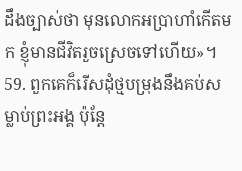ដឹងច្បាស់ថា មុនលោកអប្រាហាំកើតមក ខ្ញុំមានជីវិតរួចស្រេចទៅហើយ»។
59. ពួកគេក៏រើសដុំថ្មបម្រុងនឹងគប់សម្លាប់ព្រះអង្គ ប៉ុន្តែ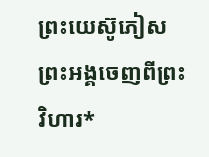ព្រះយេស៊ូភៀសព្រះអង្គចេញពីព្រះវិហារ*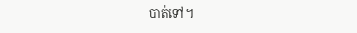បាត់ទៅ។